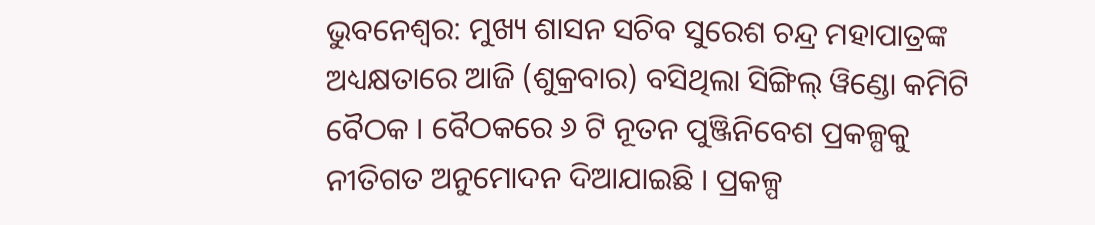ଭୁବନେଶ୍ବର: ମୁଖ୍ୟ ଶାସନ ସଚିବ ସୁରେଶ ଚନ୍ଦ୍ର ମହାପାତ୍ରଙ୍କ ଅଧ୍ୟକ୍ଷତାରେ ଆଜି (ଶୁକ୍ରବାର) ବସିଥିଲା ସିଙ୍ଗିଲ୍ ୱିଣ୍ଡୋ କମିଟି ବୈଠକ । ବୈଠକରେ ୬ ଟି ନୂତନ ପୁଞ୍ଜିନିବେଶ ପ୍ରକଳ୍ପକୁ ନୀତିଗତ ଅନୁମୋଦନ ଦିଆଯାଇଛି । ପ୍ରକଳ୍ପ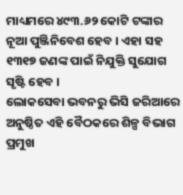ମାଧ୍ୟମରେ ୪୯୩.୬୨ କୋଟି ଟଙ୍କାର ନୂଆ ପୁଞ୍ଜିନିବେଶ ହେବ । ଏହା ସହ ୧୩୧୭ ଜଣଙ୍କ ପାଇଁ ନିଯୁକ୍ତି ସୁଯୋଗ ସୃଷ୍ଟି ହେବ ।
ଲୋକସେବା ଭବନରୁ ଭିସି ଜରିଆରେ ଅନୁଷ୍ଠିତ ଏହି ବୈଠକରେ ଶିଳ୍ପ ବିଭାଗ ପ୍ରମୁଖ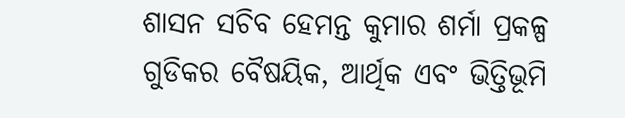ଶାସନ ସଚିବ ହେମନ୍ତ କୁମାର ଶର୍ମା ପ୍ରକଳ୍ପ ଗୁଡିକର ବୈଷୟିକ, ଆର୍ଥିକ ଏବଂ ଭିତ୍ତିଭୂମି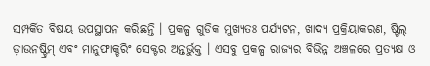ସମ୍ପର୍କିତ ବିଷୟ ଉପସ୍ଥାପନ କରିଛନ୍ତି । ପ୍ରକଳ୍ପ ଗୁଡିକ ମୁଖ୍ୟତଃ ପର୍ଯ୍ୟଟନ, ଖାଦ୍ୟ ପ୍ରକ୍ରିୟାକରଣ, ଷ୍ଟିଲ୍ ଡ଼ାଉନଷ୍ଟ୍ରିମ୍ ଏବଂ ମାନୁଫାକ୍ଚରିଂ ସେକ୍ଟର ଅନ୍ତର୍ଭୁକ୍ତ । ଏସବୁ ପ୍ରକଳ୍ପ ରାଜ୍ୟର ବିଭିନ୍ନ ଅଞ୍ଚଳରେ ପ୍ରତ୍ୟକ୍ଷ ଓ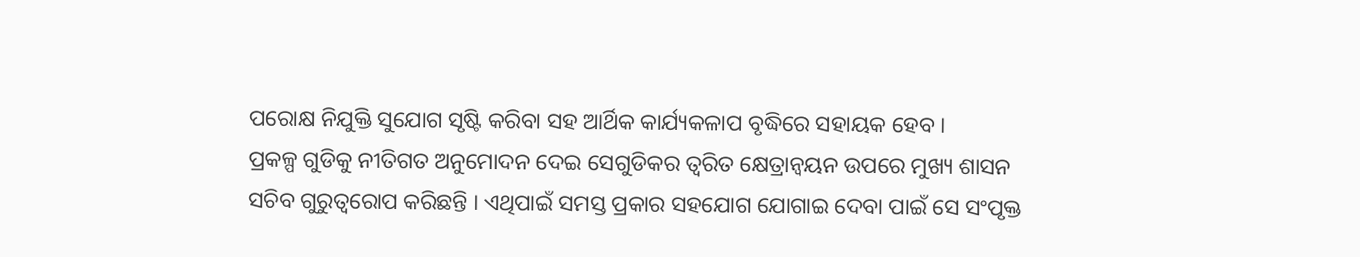ପରୋକ୍ଷ ନିଯୁକ୍ତି ସୁଯୋଗ ସୃଷ୍ଟି କରିବା ସହ ଆର୍ଥିକ କାର୍ଯ୍ୟକଳାପ ବୃଦ୍ଧିରେ ସହାୟକ ହେବ ।
ପ୍ରକଳ୍ପ ଗୁଡିକୁ ନୀତିଗତ ଅନୁମୋଦନ ଦେଇ ସେଗୁଡିକର ତ୍ବରିତ କ୍ଷେତ୍ରାନ୍ବୟନ ଉପରେ ମୁଖ୍ୟ ଶାସନ ସଚିବ ଗୁରୁତ୍ବରୋପ କରିଛନ୍ତି । ଏଥିପାଇଁ ସମସ୍ତ ପ୍ରକାର ସହଯୋଗ ଯୋଗାଇ ଦେବା ପାଇଁ ସେ ସଂପୃକ୍ତ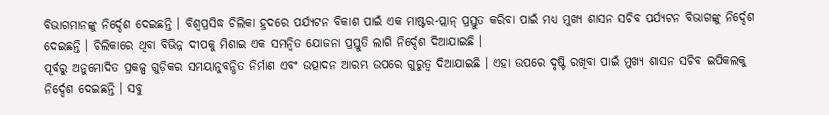ବିଭାଗମାନଙ୍କୁ ନିର୍ଦ୍ଦେଶ ଦେଇଛନ୍ତି । ବିଶ୍ବପ୍ରସିଦ୍ଧ ଚିଲିକା ହ୍ରଦରେ ପର୍ଯ୍ୟଟନ ବିକାଶ ପାଇଁ ଏକ ମାଷ୍ଟର-ପ୍ଲାନ୍ ପ୍ରସ୍ତୁତ କରିବା ପାଇଁ ମଧ୍ୟ ମୁଖ୍ୟ ଶାସନ ସଚିବ ପର୍ଯ୍ୟଟନ ବିଭାଗଙ୍କୁ ନିର୍ଦ୍ଦେଶ ଦେଇଛନ୍ତି । ଚିଲିକାରେ ଥିବା ବିଭିନ୍ନ ଦୀପକୁ ମିଶାଇ ଏକ ସମନ୍ବିତ ଯୋଜନା ପ୍ରସ୍ତୁତି ଲାଗି ନିର୍ଦ୍ଦେଶ ଦିଆଯାଇଛି ।
ପୂର୍ବରୁ ଅନୁମୋଦିତ ପ୍ରକଳ୍ପ ଗୁଡ଼ିକର ସମୟାନୁବନ୍ଧିତ ନିର୍ମାଣ ଏବଂ ଉତ୍ପାଦନ ଆରମ୍ଭ ଉପରେ ଗୁରୁତ୍ବ ଦିଆଯାଇଛି । ଏହା ଉପରେ ଦୃଷ୍ଟି ରଖିବା ପାଇଁ ମୁଖ୍ୟ ଶାସନ ସଚିବ ଇପିକଲକୁ ନିର୍ଦ୍ଦେଶ ଦେଇଛନ୍ତି । ସବୁ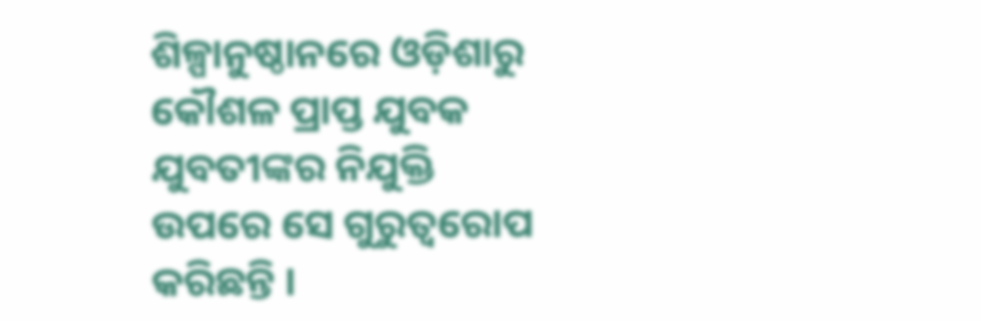ଶିଳ୍ପାନୁଷ୍ଠାନରେ ଓଡ଼ିଶାରୁ କୌଶଳ ପ୍ରାପ୍ତ ଯୁବକ ଯୁବତୀଙ୍କର ନିଯୁକ୍ତି ଉପରେ ସେ ଗୁରୁତ୍ବରୋପ କରିଛନ୍ତି ।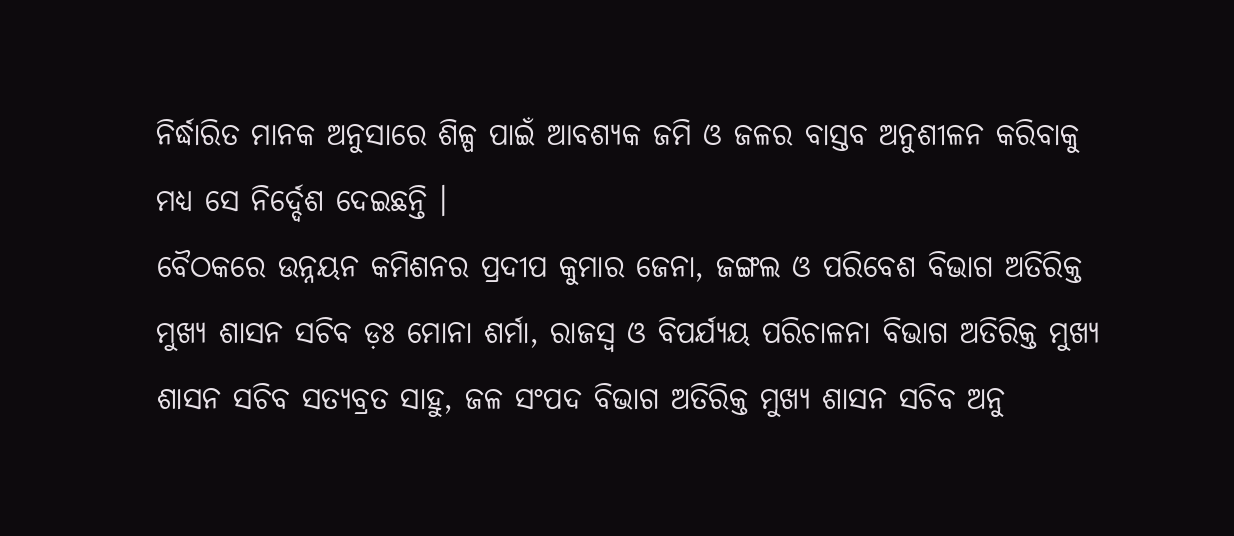ନିର୍ଦ୍ଧାରିତ ମାନକ ଅନୁସାରେ ଶିଳ୍ପ ପାଇଁ ଆବଶ୍ୟକ ଜମି ଓ ଜଳର ବାସ୍ତବ ଅନୁଶୀଳନ କରିବାକୁ ମଧ୍ୟ ସେ ନିର୍ଦ୍ଦେଶ ଦେଇଛନ୍ତି ।
ବୈଠକରେ ଉନ୍ନୟନ କମିଶନର ପ୍ରଦୀପ କୁମାର ଜେନା, ଜଙ୍ଗଲ ଓ ପରିବେଶ ବିଭାଗ ଅତିରିକ୍ତ ମୁଖ୍ୟ ଶାସନ ସଚିବ ଡ଼ଃ ମୋନା ଶର୍ମା, ରାଜସ୍ବ ଓ ବିପର୍ଯ୍ୟୟ ପରିଚାଳନା ବିଭାଗ ଅତିରିକ୍ତ ମୁଖ୍ୟ ଶାସନ ସଚିବ ସତ୍ୟବ୍ରତ ସାହୁ, ଜଳ ସଂପଦ ବିଭାଗ ଅତିରିକ୍ତ ମୁଖ୍ୟ ଶାସନ ସଚିବ ଅନୁ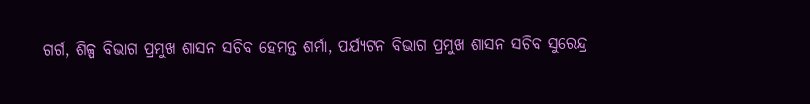ଗର୍ଗ, ଶିଳ୍ପ ବିଭାଗ ପ୍ରମୁଖ ଶାସନ ସଚିବ ହେମନ୍ତ ଶର୍ମା, ପର୍ଯ୍ୟଟନ ବିଭାଗ ପ୍ରମୁଖ ଶାସନ ସଚିବ ସୁରେନ୍ଦ୍ର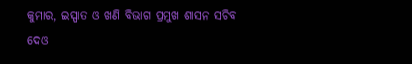କୁମାର, ଇସ୍ପାତ ଓ ଖଣି ବିଭାଗ ପ୍ରମୁଖ ଶାସନ ସଚିବ ଦେଓ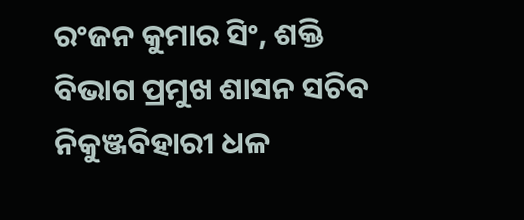ରଂଜନ କୁମାର ସିଂ, ଶକ୍ତି ବିଭାଗ ପ୍ରମୁଖ ଶାସନ ସଚିବ ନିକୁଞ୍ଜବିହାରୀ ଧଳ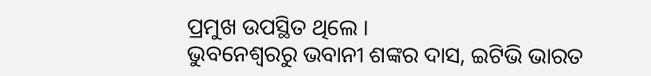ପ୍ରମୁଖ ଉପସ୍ଥିତ ଥିଲେ ।
ଭୁବନେଶ୍ବରରୁ ଭବାନୀ ଶଙ୍କର ଦାସ, ଇଟିଭି ଭାରତ